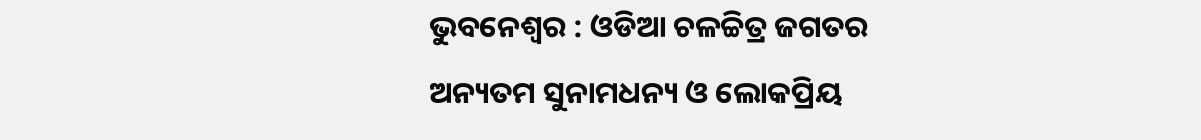ଭୁବନେଶ୍ୱର : ଓଡିଆ ଚଳଚ୍ଚିତ୍ର ଜଗତର ଅନ୍ୟତମ ସୁନାମଧନ୍ୟ ଓ ଲୋକପ୍ରିୟ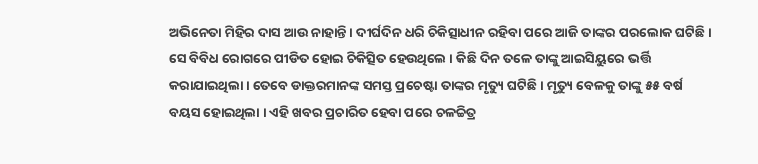ଅଭିନେତା ମିହିର ଦାସ ଆଉ ନାହାନ୍ତି । ଦୀର୍ଘଦିନ ଧରି ଚିକିତ୍ସାଧୀନ ରହିବା ପରେ ଆଜି ତାଙ୍କର ପରଲୋକ ଘଟିଛି । ସେ ବିବିଧ ରୋଗରେ ପୀଡିତ ହୋଇ ଚିକିତ୍ସିତ ହେଉଥିଲେ । କିଛି ଦିନ ତଳେ ତାଙ୍କୁ ଆଇସିୟୁରେ ଭର୍ତ୍ତି କରାଯାଇଥିଲା । ତେବେ ଡାକ୍ତରମାନଙ୍କ ସମସ୍ତ ପ୍ରଚେଷ୍ଟା ତାଙ୍କର ମୃତ୍ୟୁ ଘଟିଛି । ମୃତ୍ୟୁ ବେଳକୁ ତାଙ୍କୁ ୫୫ ବର୍ଷ ବୟସ ହୋଇଥିଲା । ଏହି ଖବର ପ୍ରଚାରିତ ହେବା ପରେ ଚଳଚ୍ଚିତ୍ର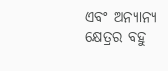ଏବଂ ଅନ୍ୟାନ୍ୟ କ୍ଷେତ୍ରର ବହୁ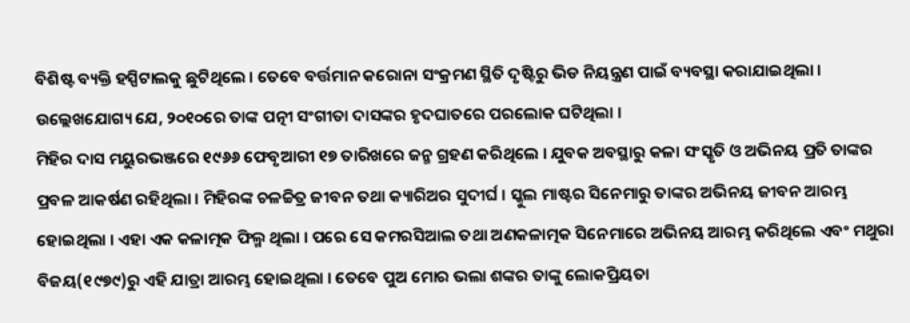ବିଶିଷ୍ଟ ବ୍ୟକ୍ତି ହସ୍ପିଟାଲକୁ ଛୁଟିଥିଲେ । ତେବେ ବର୍ତ୍ତମାନ କରୋନା ସଂକ୍ରମଣ ସ୍ଥିତି ଦୃଷ୍ଟିରୁ ଭିଡ ନିୟନ୍ତ୍ରଣ ପାଇଁ ବ୍ୟବସ୍ଥା କରାଯାଇଥିଲା ।
ଉଲ୍ଲେଖଯୋଗ୍ୟ ଯେ, ୨୦୧୦ରେ ତାଙ୍କ ପତ୍ନୀ ସଂଗୀତା ଦାସଙ୍କର ହୃଦଘାତରେ ପରଲୋକ ଘଟିଥିଲା ।
ମିହିର ଦାସ ମୟୁରଭଞ୍ଜରେ ୧୯୬୬ ଫେବୃଆରୀ ୧୭ ତାରିଖରେ ଜନ୍ମ ଗ୍ରହଣ କରିଥିଲେ । ଯୁବକ ଅବସ୍ଥାରୁ କଳା ସଂସ୍କୃତି ଓ ଅଭିନୟ ପ୍ରତି ତାଙ୍କର ପ୍ରବଳ ଆକର୍ଷଣ ରହିଥିଲା । ମିହିରଙ୍କ ଚଳଚ୍ଚିତ୍ର ଜୀବନ ତଥା କ୍ୟାରିଅର ସୁଦୀର୍ଘ । ସ୍କୁଲ ମାଷ୍ଟର ସିନେମାରୁ ତାଙ୍କର ଅଭିନୟ ଜୀବନ ଆରମ୍ଭ ହୋଇଥିଲା । ଏହା ଏକ କଳାତ୍ମକ ଫିଲ୍ମ ଥିଲା । ପରେ ସେ କମରସିଆଲ ତଥା ଅଣକଳାତ୍ମକ ସିନେମାରେ ଅଭିନୟ ଆରମ୍ଭ କରିଥିଲେ ଏବଂ ମଥୁରା ବିଜୟ(୧୯୭୯)ରୁ ଏହି ଯାତ୍ରା ଆରମ୍ଭ ହୋଇଥିଲା । ତେବେ ପୁଅ ମୋର ଭଲା ଶଙ୍କର ତାଙ୍କୁ ଲୋକପ୍ରିୟତା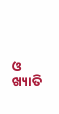ଓ ଖ୍ୟାତି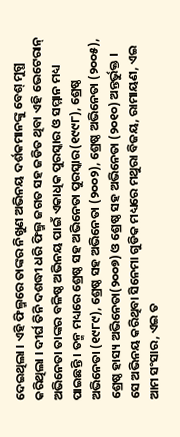ଦେଇଥିଲା । ଏହି ଫିଲ୍ମରେ ତାଙ୍କର ନିଖୁଣ ଅଭିନୟ ଦର୍ଶକମାନଙ୍କୁ ବେଶ୍ ମୁଗ୍ଧ କରିଥିଲା । ଦୀର୍ଘ ତିନି ଦଶଦ୍ଧୀ ଧରି ଫିଲ୍ମ ଜଗତ ସହ ଜଡିତ ଥିବା ଏହି ଭେଟେରାନ୍ ଅଭିନେତା ତାଙ୍କର ବଳିଷ୍ଠ ଅଭିନୟ ପାଇଁ ଏକାଧିକ ପୁରସ୍କାର ଓ ସମ୍ମାନ ମଧ୍ୟ ପାଇଛନ୍ତି । ତନ୍ମ ମଧ୍ୟରେ ଶ୍ରେଷ୍ଠ ସହ ଅଭିନେତା ପୁରସ୍କାର(୧୯୯୮), ଶ୍ରେଷ୍ଠ ଅଭିନେତା (୧୯୮୯), ଶ୍ରେଷ୍ଠ ସହ ଅଭିନେତା (୨୦୦୨), ଶ୍ରେଷ୍ଠ ଅଭିନେତା (୨୦୦୫), ଶ୍ରେଷ୍ଠ ହାସ୍ୟ ଅଭିନେତା(୨୦୦୭) ଓ ଶ୍ରେଷ୍ଠ ସହ ଅଭିନେତା (୨୦୧୦) ଅନ୍ତର୍ଭୁକ୍ତ ।
ସେ ଅଭିନୟ କରିଥିବା ସିନେମା ଗୁଡିକ ମଧ୍ୟରେ ମଥୁରା ବିଜୟ, ରାମାୟଣ, ଏଇ ଆମ ସଂସାର, ଏଇ ତ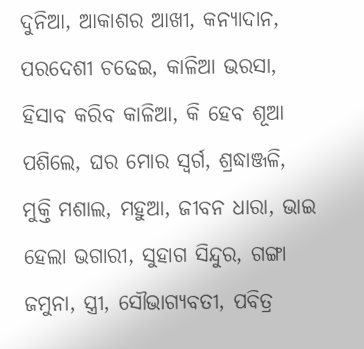ଦୁନିଆ, ଆକାଶର ଆଖୀ, କନ୍ୟାଦାନ, ପରଦେଶୀ ଚଢେଇ, କାଳିଆ ଭରସା, ହିସାବ କରିବ କାଳିଆ, କି ହେବ ଶୂଆ ପଶିଲେ, ଘର ମୋର ସ୍ୱର୍ଗ, ଶ୍ରଦ୍ଧାଞ୍ଜଳି, ମୁକ୍ତି ମଶାଲ, ମହୁଆ, ଜୀବନ ଧାରା, ଭାଇ ହେଲା ଭଗାରୀ, ସୁହାଗ ସିନ୍ଦୁର, ଗଙ୍ଗା ଜମୁନା, ସ୍ତ୍ରୀ, ସୌଭାଗ୍ୟବତୀ, ପବିତ୍ର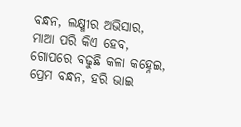ବନ୍ଧନ, ଲକ୍ଷ୍ମୀର ଅଭିସାର, ମାଆ ପରି କିଏ ହେବ, ଗୋପରେ ବଢୁଛି କଳା କହ୍ନେଇ, ପ୍ରେମ ବନ୍ଧନ, ହରି ଭାଇ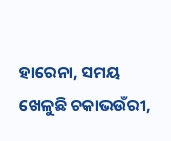ହାରେନା, ସମୟ ଖେଳୁଛି ଚକାଭଉଁରୀ,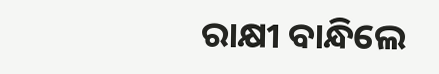ରାକ୍ଷୀ ବାନ୍ଧିଲେ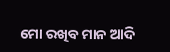ମୋ ରଖିବ ମାନ ଆଦି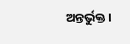ଅନ୍ତର୍ଭୁକ୍ତ ।